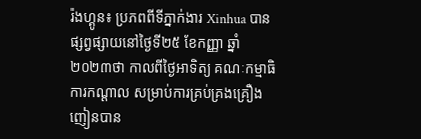រ៉ងហ្គូន៖ ប្រភពពីទីភ្នាក់ងារ Xinhua បានផ្សព្វផ្សាយនៅថ្ងៃទី២៥ ខែកញ្ញា ឆ្នាំ២០២៣ថា កាលពីថ្ងៃអាទិត្យ គណៈកម្មាធិការកណ្តាល សម្រាប់ការគ្រប់គ្រងគ្រឿងញៀនបាន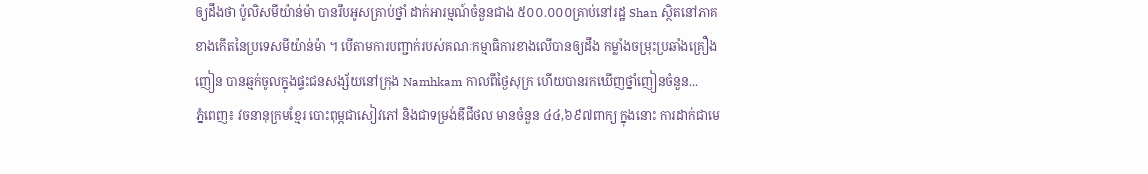ឲ្យដឹងថា ប៉ូលិសមីយ៉ាន់ម៉ា បានរឹបអូសគ្រាប់ថ្នាំ ដាក់អារម្មណ៍ចំនួនជាង ៥០០.០០០គ្រាប់នៅរដ្ឋ Shan ស្ថិតនៅភាគខាងកើតនៃប្រទេសមីយ៉ាន់ម៉ា ។ បើតាមការបញ្ជាក់របស់គណៈកម្មាធិការខាងលើបានឲ្យដឹង កម្លាំងចម្រុះប្រឆាំងគ្រឿងញៀន បានឆ្មក់ចូលក្នុងផ្ទះជនសង្ស័យនៅក្រុង Namhkam កាលពីថ្ងៃសុក្រ ហើយបានរកឃើញថ្នាំញៀនចំនួន...
ភ្នំពេញ៖ វចនានុក្រមខ្មែរ បោះពុម្ភជាសៀវភៅ និងជាទម្រង់ឌីជីថល មានចំនួន ៤៤,៦៩៧ពាក្យ ក្នុងនោះ ការដាក់ជាមេ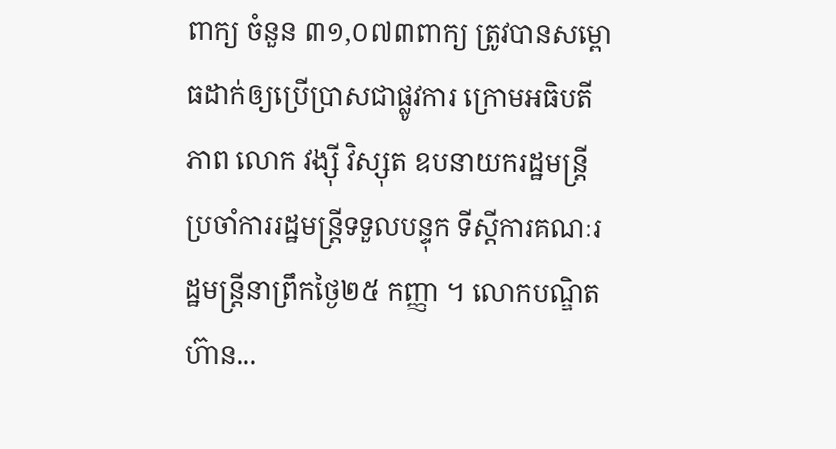ពាក្យ ចំនួន ៣១,០៧៣ពាក្យ ត្រូវបានសម្ពោធដាក់ឲ្យប្រើប្រាសជាផ្លូវការ ក្រោមអធិបតីភាព លោក វង្ស៊ី វិស្សុត ឧបនាយករដ្ឋមន្ដ្រី ប្រចាំការរដ្ឋមន្ដ្រីទទួលបន្ទុក ទីស្ដីការគណៈរដ្ឋមន្ដ្រីនាព្រឹកថ្ងៃ២៥ កញ្ញា ។ លោកបណ្ឌិត ហ៊ាន...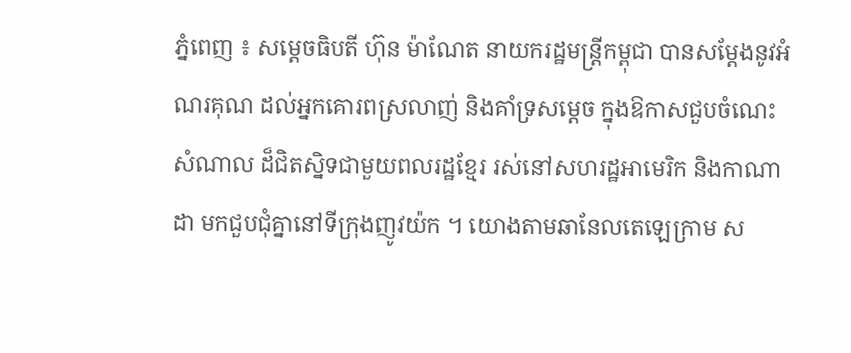ភ្នំពេញ ៖ សម្តេចធិបតី ហ៊ុន ម៉ាណែត នាយករដ្ឋមន្ត្រីកម្ពុជា បានសម្តែងនូវអំណរគុណ ដល់អ្នកគោរពស្រលាញ់ និងគាំទ្រសម្តេច ក្នុងឱកាសជួបចំណេះសំណាល ដ៏ជិតស្និទជាមួយពលរដ្ឋខ្មែរ រស់នៅសហរដ្ឋអាមេរិក និងកាណាដា មកជួបជុំគ្នានៅទីក្រុងញូវយ៉ក ។ យោងតាមឆានែលតេឡេក្រាម ស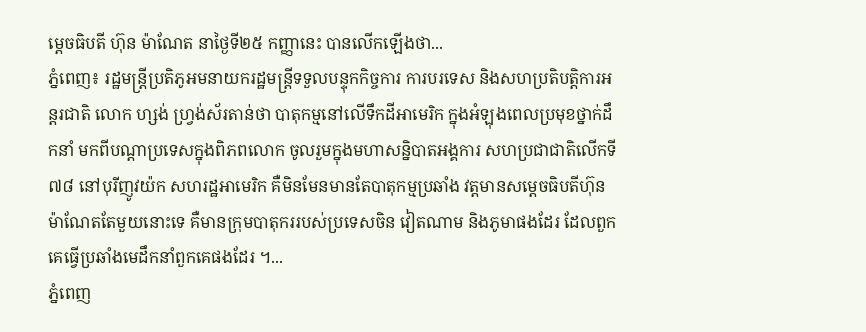ម្តេចធិបតី ហ៊ុន ម៉ាណែត នាថ្ងៃទី២៥ កញ្ញានេះ បានលើកឡើងថា...
ភ្នំពេញ៖ រដ្ឋមន្ត្រីប្រតិភូអមនាយករដ្ឋមន្រ្តីទទួលបន្ទុកកិច្ចការ ការបរទេស និងសហប្រតិបត្តិការអន្តរជាតិ លោក ហ្សង់ ហ្វ្រង់ស័រតាន់ថា បាតុកម្មនៅលើទឹកដីអាមេរិក ក្នុងអំឡុងពេលប្រមុខថ្នាក់ដឹកនាំ មកពីបណ្តាប្រទេសក្នុងពិភពលោក ចូលរួមក្នុងមហាសន្និបាតអង្គការ សហប្រជាជាតិលើកទី៧៨ នៅបុរីញូវយ៉ក សហរដ្ឋអាមេរិក គឺមិនមែនមានតែបាតុកម្មប្រឆាំង វត្តមានសម្តេចធិបតីហ៊ុន ម៉ាណែតតែមួយនោះទេ គឺមានក្រុមបាតុកររបស់ប្រទេសចិន វៀតណាម និងភូមាផងដែរ ដែលពួកគេធ្វើប្រឆាំងមេដឹកនាំពួកគេផងដែរ ។...
ភ្នំពេញ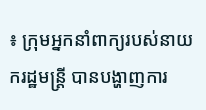៖ ក្រុមអ្នកនាំពាក្យរបស់នាយករដ្ឋមន្ដ្រី បានបង្ហាញការ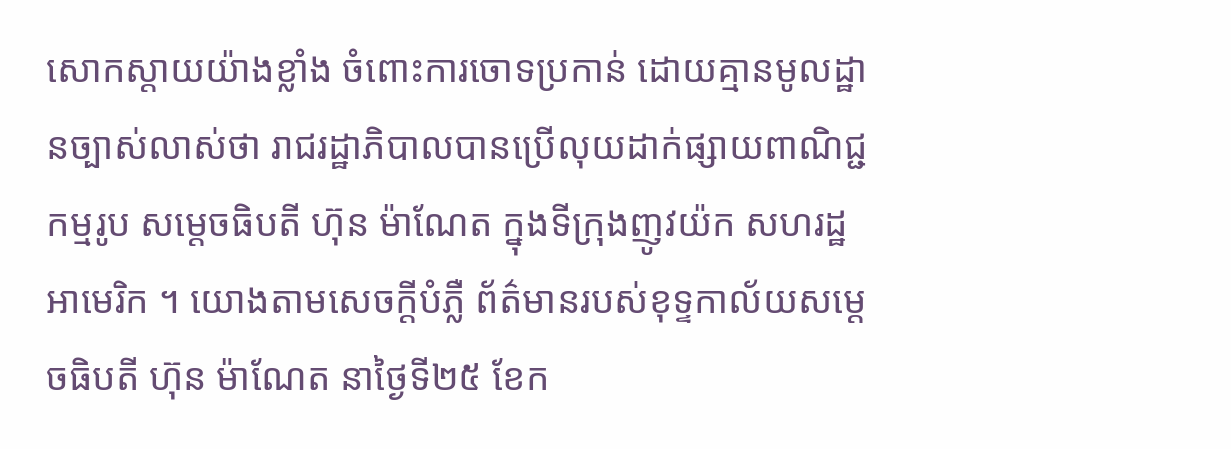សោកស្ដាយយ៉ាងខ្លាំង ចំពោះការចោទប្រកាន់ ដោយគ្មានមូលដ្ឋានច្បាស់លាស់ថា រាជរដ្ឋាភិបាលបានប្រើលុយដាក់ផ្សាយពាណិជ្ជកម្មរូប សម្ដេចធិបតី ហ៊ុន ម៉ាណែត ក្នុងទីក្រុងញូវយ៉ក សហរដ្ឋអាមេរិក ។ យោងតាមសេចក្ដីបំភ្លឺ ព័ត៌មានរបស់ខុទ្ទកាល័យសម្ដេចធិបតី ហ៊ុន ម៉ាណែត នាថ្ងៃទី២៥ ខែក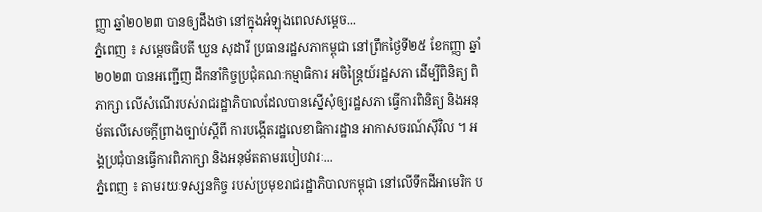ញ្ញា ឆ្នាំ២០២៣ បានឲ្យដឹងថា នៅក្នុងអំឡុងពេលសម្ដេច...
ភ្នំពេញ ៖ សម្តេចធិបតី ឃួន សុដារី ប្រធានរដ្ឋសភាកម្ពុជា នៅព្រឹកថ្ងៃទី២៥ ខែកញ្ញា ឆ្នាំ២០២៣ បានអញ្ជើញ ដឹកនាំកិច្ចប្រជុំគណៈកម្មាធិការ អចិន្ត្រៃយ៍រដ្ឋសភា ដើម្បីពិនិត្យ ពិភាក្សា លើសំណើរបស់រាជរដ្ឋាភិបាលដែលបានស្នើសុំឲ្យរដ្ឋសភា ធ្វើការពិនិត្យ និងអនុម័តលើសេចក្តីព្រាងច្បាប់ស្តីពី ការបង្កើតរដ្ឋលេខាធិការដ្ឋាន អាកាសចរណ៍ស៊ីវិល ។ អង្គប្រជុំបានធ្វើការពិភាក្សា និងអនុម័តតាមរបៀបវារៈ...
ភ្នំពេញ ៖ តាមរយៈទស្សនកិច្ច របស់ប្រមុខរាជរដ្ឋាភិបាលកម្ពុជា នៅលើទឹកដីអាមេរិក ប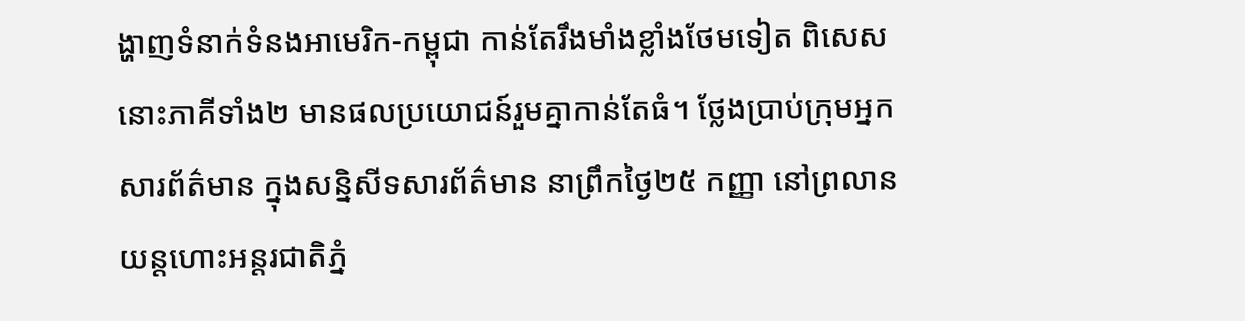ង្ហាញទំនាក់ទំនងអាមេរិក-កម្ពុជា កាន់តែរឹងមាំងខ្លាំងថែមទៀត ពិសេសនោះភាគីទាំង២ មានផលប្រយោជន៍រួមគ្នាកាន់តែធំ។ ថ្លែងប្រាប់ក្រុមអ្នកសារព័ត៌មាន ក្នុងសន្និសីទសារព័ត៌មាន នាព្រឹកថ្ងៃ២៥ កញ្ញា នៅព្រលានយន្តហោះអន្តរជាតិភ្នំ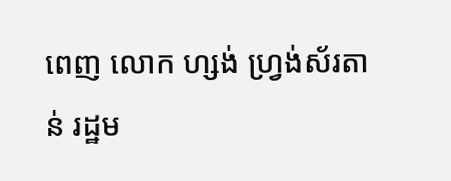ពេញ លោក ហ្សង់ ហ្រ្វង់ស័រតាន់ រដ្ឋម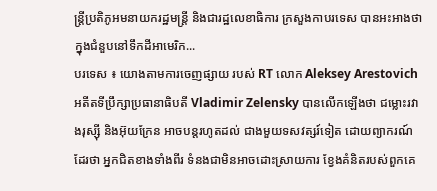ន្រ្តីប្រតិភូអមនាយករដ្ឋមន្រ្តី និងជារដ្ឋលេខាធិការ ក្រសួងកាបរទេស បានអះអាងថា ក្នុងជំនួបនៅទឹកដីអាមេរិក...
បរទេស ៖ យោងតាមការចេញផ្សាយ របស់ RT លោក Aleksey Arestovich អតីតទីប្រឹក្សាប្រធានាធិបតី Vladimir Zelensky បានលើកឡើងថា ជម្លោះរវាងរុស្ស៊ី និងអ៊ុយក្រែន អាចបន្តរហូតដល់ ជាងមួយទសវត្សរ៍ទៀត ដោយព្យាករណ៍ដែរថា អ្នកជិតខាងទាំងពីរ ទំនងជាមិនអាចដោះស្រាយការ ខ្វែងគំនិតរបស់ពួកគេ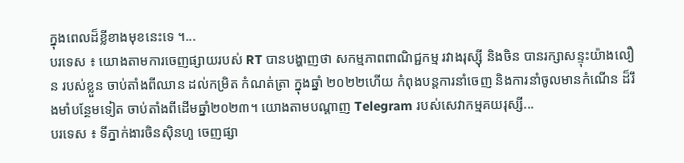ក្នុងពេលដ៏ខ្លីខាងមុខនេះទេ ។...
បរទេស ៖ យោងតាមការចេញផ្សាយរបស់ RT បានបង្ហាញថា សកម្មភាពពាណិជ្ជកម្ម រវាងរុស្ស៊ី និងចិន បានរក្សាសន្ទុះយ៉ាងលឿន របស់ខ្លួន ចាប់តាំងពីឈាន ដល់កម្រិត កំណត់ត្រា ក្នុងឆ្នាំ ២០២២ហើយ កំពុងបន្តការនាំចេញ និងការនាំចូលមានកំណើន ដ៏រឹងមាំបន្ថែមទៀត ចាប់តាំងពីដើមឆ្នាំ២០២៣។ យោងតាមបណ្តាញ Telegram របស់សេវាកម្មគយរុស្សី...
បរទេស ៖ ទីភ្នាក់ងារចិនស៊ិនហួ ចេញផ្សា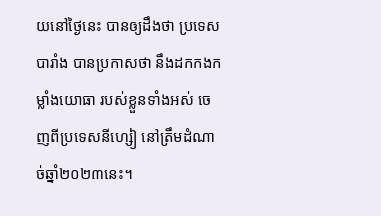យនៅថ្ងៃនេះ បានឲ្យដឹងថា ប្រទេសបារាំង បានប្រកាសថា នឹងដកកងកម្លាំងយោធា របស់ខ្លួនទាំងអស់ ចេញពីប្រទេសនីហ្សៀ នៅត្រឹមដំណាច់ឆ្នាំ២០២៣នេះ។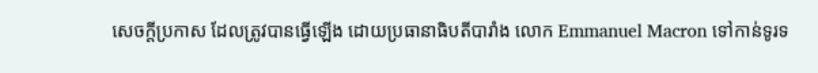សេចក្តីប្រកាស ដែលត្រូវបានធ្វើឡើង ដោយប្រធានាធិបតីបារាំង លោក Emmanuel Macron ទៅកាន់ទូរទ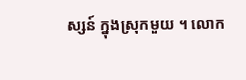ស្សន៍ ក្នុងស្រុកមួយ ។ លោក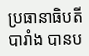ប្រធានាធិបតីបារាំង បានប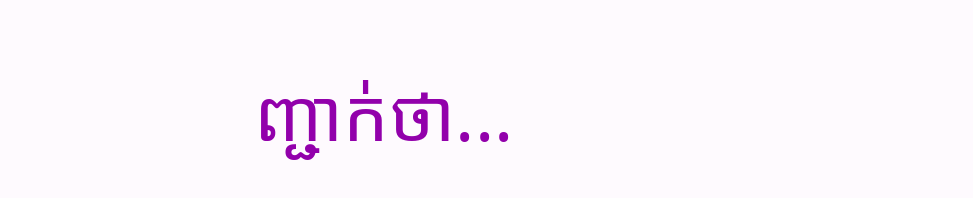ញ្ជាក់ថា...